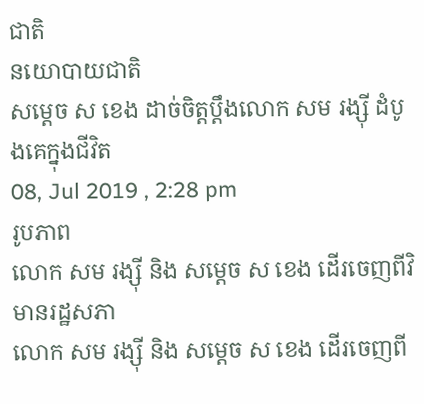ជាតិ
នយោបាយជាតិ
សម្តេច ស ខេង ដាច់ចិត្តប្តឹងលោក សម រង្ស៊ី ដំបូងគេក្នុងជីវិត
08, Jul 2019 , 2:28 pm
រូបភាព
លោក សម រង្ស៊ី និង សម្តេច ស ខេង ដើរចេញពីវិមានរដ្ឋសភា
លោក សម រង្ស៊ី និង សម្តេច ស ខេង ដើរចេញពី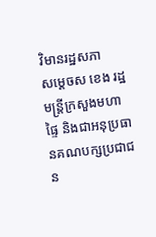វិមានរដ្ឋសភា
សម្តេចស ខេង រដ្ឋមន្ត្រីក្រសួងមហាផ្ទៃ និងជាអនុប្រធានគណបក្សប្រជាជន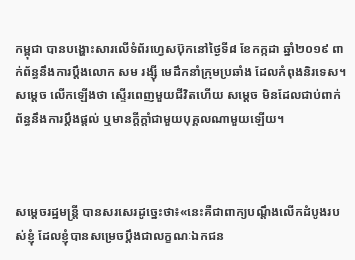កម្ពុជា បានបង្ហោះសារលើទំព័រហ្វេសប៊ុកនៅថ្ងៃទី៨ ខែកក្កដា ឆ្នាំ២០១៩ ពាក់ព័ន្ធនឹងការប្តឹងលោក សម រង្ស៊ី មេដឹកនាំក្រុមប្រឆាំង ដែលកំពុងនិរទេស។ សម្តេច លើកឡើងថា ស្ទើរពេញមួយជីវិតហើយ សម្តេច មិនដែលជាប់ពាក់ព័ន្ធនឹងការប្តឹងផ្តល់ ឬមានក្តីក្តាំជាមួយបុគ្គលណាមួយឡើយ។



សម្តេចរដ្ឋមន្ត្រី បានសរសេរដូច្នេះថា៖«នេះគឺជាពាក្យបណ្ដឹងលើកដំបូងរបស់ខ្ញុំ ដែលខ្ញុំបានសម្រេចប្ដឹងជាលក្ខណៈឯកជន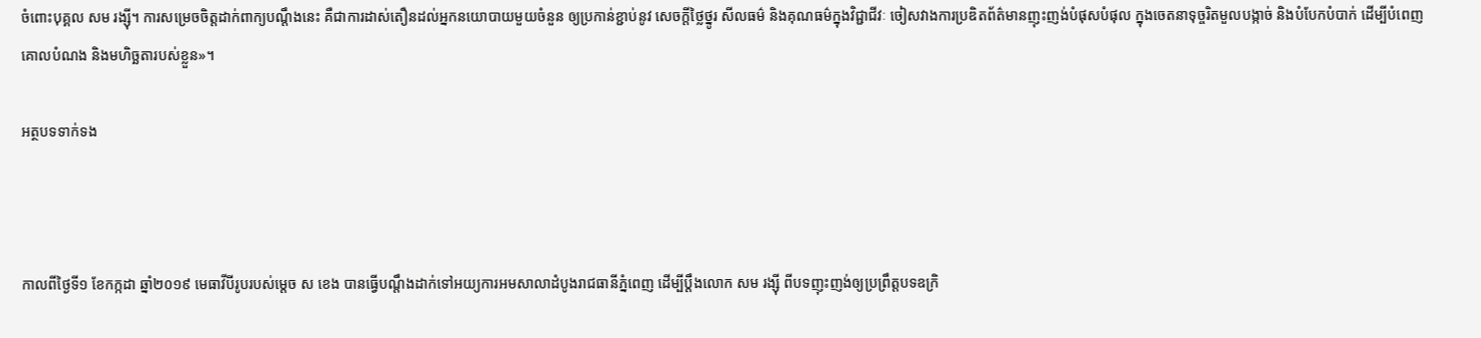ចំពោះបុគ្គល សម រង្ស៊ី។ ការសម្រេចចិត្តដាក់ពាក្យបណ្តឹងនេះ គឺជាការដាស់តឿនដល់អ្នកនយោបាយមួយចំនួន ឲ្យប្រកាន់ខ្ជាប់នូវ សេចក្តីថ្លៃថ្នូរ សីលធម៌ និងគុណធម៌ក្នុងវិជ្ជាជីវៈ ចៀសវាងការប្រឌិតព័ត៌មានញុះញង់បំផុសបំផុល ក្នុងចេតនាទុច្ចរិតមួលបង្កាច់ និងបំបែកបំបាក់ ដើម្បីបំពេញគោលបំណង និងមហិច្ឆតារបស់ខ្លួន»។

អត្ថបទទាក់ទង



កាលពីថ្ងៃទី១ ខែកក្កដា ឆ្នាំ២០១៩ មេធាវីបីរូបរបស់ម្តេច ស ខេង បានធ្វើបណ្តឹងដាក់ទៅអយ្យការអមសាលាដំបូងរាជធានីភ្នំពេញ ដើម្បីប្តឹងលោក សម រង្ស៊ី ពីបទញុះញង់ឲ្យប្រព្រឹត្តបទឧក្រិ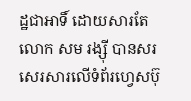ដ្ឋជាអាទិ៍ ដោយសារតែលោក សម រង្ស៊ី បានសរសេរសារលើទំព័រហ្វេសប៊ុ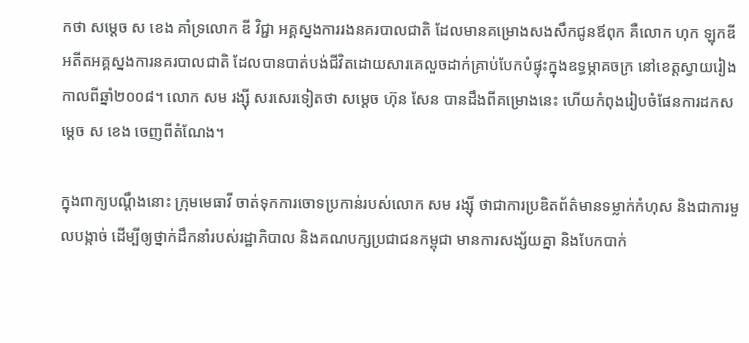កថា សម្តេច ស ខេង គាំទ្រលោក ឌី វិជ្ជា អគ្គស្នងការរងនគរបាលជាតិ ដែលមានគម្រោងសងសឹកជូនឪពុក គឺលោក ហុក ឡុកឌី អតីតអគ្គស្នងការនគរបាលជាតិ ដែលបានបាត់បង់ជីវិតដោយសារគេលួចដាក់គ្រាប់បែកបំផ្ទុះក្នុងឧទ្ធម្ភាគចក្រ នៅខេត្តស្វាយរៀង កាលពីឆ្នាំ២០០៨។ លោក សម រង្ស៊ី សរសេរទៀតថា សម្តេច ហ៊ុន សែន បានដឹងពីគម្រោងនេះ ហើយកំពុងរៀបចំផែនការដកសម្តេច ស ខេង ចេញពីតំណែង។

ក្នុងពាក្យបណ្តឹងនោះ ក្រុមមេធាវី ចាត់ទុកការចោទប្រកាន់របស់លោក សម រង្ស៊ី ថាជាការប្រឌិតព័ត៌មានទម្លាក់កំហុស និងជាការមួលបង្កាច់ ដើម្បីឲ្យថ្នាក់ដឹកនាំរបស់រដ្ឋាភិបាល និងគណបក្សប្រជាជនកម្ពុជា មានការសង្ស័យគ្នា និងបែកបាក់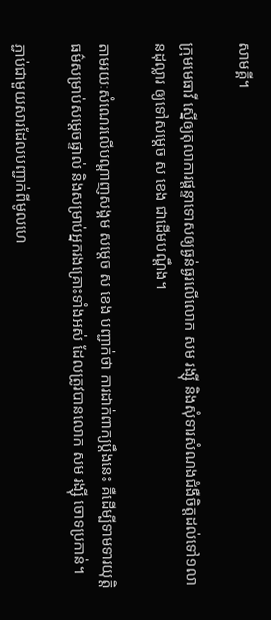សាមគ្គី។

ក្រុមមេធាវី ស្នើឲ្យតុលាការផ្តន្ទាទោសឲ្យធ្ងន់ធ្ងរលើលោក សម រង្ស៊ី និងសុំទារសំណងជំងឺចិត្ដដល់ទៅ១លានដុល្លារ ឲ្យទៅសម្តេច ស ខេង ជាដើមបណ្តឹង។

តាមរយៈសំណេរលើបណ្តាញសង្គម សម្តេច ស ខេង បញ្ជាក់ថា ការដាក់ពាក្យប្តឹងនេះ គឺដើម្បីទាមទារយុត្តិធម៌សម្រាប់សម្តេចផ្ទាល់ និងសម្រាប់អ្នករងគ្រោះទាំងអស់ ដែលត្រូវបានលោក សម រង្ស៊ី ចោទប្រកាន់។

ភ្ជាប់ជាមួយសារដែលបញ្ជាក់ពីមូលហេ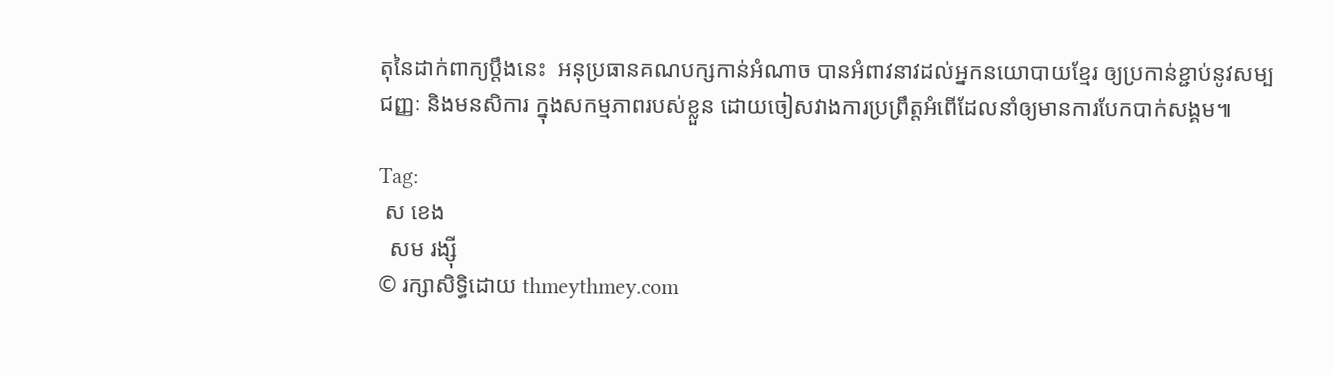តុនៃដាក់ពាក្យប្តឹងនេះ  អនុប្រធានគណបក្សកាន់អំណាច បានអំពាវនាវដល់អ្នកនយោបាយខ្មែរ ឲ្យប្រកាន់ខ្ជាប់នូវសម្បជញ្ញៈ និងមនសិការ ក្នុងសកម្មភាពរបស់ខ្លួន ដោយចៀសវាងការប្រព្រឹត្តអំពើដែលនាំឲ្យមានការបែកបាក់សង្គម៕

Tag:
 ស ខេង
  សម រង្ស៊ី
© រក្សាសិទ្ធិដោយ thmeythmey.com